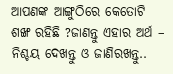ଆପଣଙ୍କ ଆଙ୍ଗୁଠିରେ କେତୋଟି ଶଙ୍ଖ ରହିଛି ?ଜାଣନ୍ତୁ ଏହାର ଅର୍ଥ – ନିଶ୍ଚୟ ଦେଖନ୍ତୁ ଓ ଜାଣିରଖନ୍ତୁ..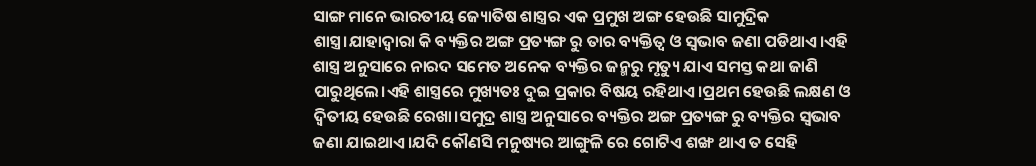ସାଙ୍ଗ ମାନେ ଭାରତୀୟ ଜ୍ୟୋତିଷ ଶାସ୍ତ୍ରର ଏକ ପ୍ରମୁଖ ଅଙ୍ଗ ହେଉଛି ସାମୁଦ୍ରିକ ଶାସ୍ତ୍ର।ଯାହାଦ୍ଵାରା କି ବ୍ୟକ୍ତିର ଅଙ୍ଗ ପ୍ରତ୍ୟଙ୍ଗ ରୁ ତାର ବ୍ୟକ୍ତିତ୍ୱ ଓ ସ୍ଵଭାବ ଜଣା ପଡିଥାଏ।ଏହି ଶାସ୍ତ୍ର ଅନୁସାରେ ନାରଦ ସମେତ ଅନେକ ବ୍ୟକ୍ତିର ଜନ୍ମରୁ ମୃତ୍ୟୁ ଯାଏ ସମସ୍ତ କଥା ଜାଣି ପାରୁଥିଲେ।ଏହି ଶାସ୍ତ୍ରରେ ମୁଖ୍ୟତଃ ଦୁଇ ପ୍ରକାର ବିଷୟ ରହିଥାଏ।ପ୍ରଥମ ହେଉଛି ଲକ୍ଷଣ ଓ ଦ୍ଵିତୀୟ ହେଉଛି ରେଖା।ସମୁଦ୍ର ଶାସ୍ତ୍ର ଅନୁସାରେ ବ୍ୟକ୍ତିର ଅଙ୍ଗ ପ୍ରତ୍ୟଙ୍ଗ ରୁ ବ୍ୟକ୍ତିର ସ୍ଵଭାବ ଜଣା ଯାଇଥାଏ।ଯଦି କୌଣସି ମନୁଷ୍ୟର ଆଙ୍ଗୁଳି ରେ ଗୋଟିଏ ଶଙ୍ଖ ଥାଏ ତ ସେହି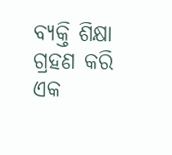ବ୍ୟକ୍ତି ଶିକ୍ଷା ଗ୍ରହଣ କରି ଏକ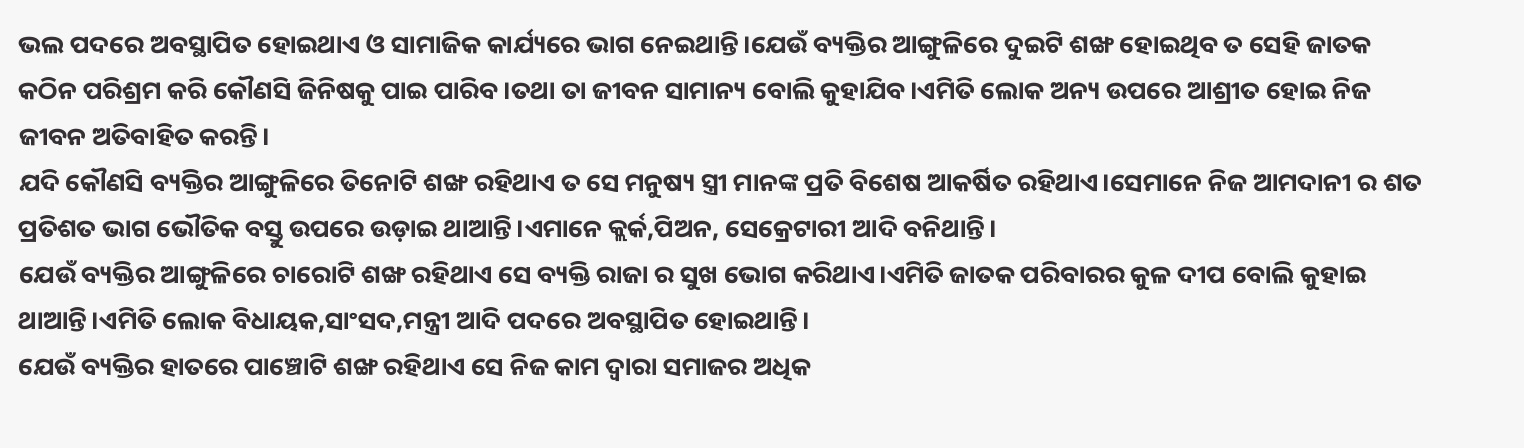ଭଲ ପଦରେ ଅବସ୍ଥାପିତ ହୋଇଥାଏ ଓ ସାମାଜିକ କାର୍ଯ୍ୟରେ ଭାଗ ନେଇଥାନ୍ତି।ଯେଉଁ ବ୍ୟକ୍ତିର ଆଙ୍ଗୁଳିରେ ଦୁଇଟି ଶଙ୍ଖ ହୋଇଥିବ ତ ସେହି ଜାତକ କଠିନ ପରିଶ୍ରମ କରି କୌଣସି ଜିନିଷକୁ ପାଇ ପାରିବ।ତଥା ତା ଜୀବନ ସାମାନ୍ୟ ବୋଲି କୁହାଯିବ।ଏମିତି ଲୋକ ଅନ୍ୟ ଉପରେ ଆଶ୍ରୀତ ହୋଇ ନିଜ ଜୀବନ ଅତିବାହିତ କରନ୍ତି।
ଯଦି କୌଣସି ବ୍ୟକ୍ତିର ଆଙ୍ଗୁଳିରେ ତିନୋଟି ଶଙ୍ଖ ରହିଥାଏ ତ ସେ ମନୁଷ୍ୟ ସ୍ତ୍ରୀ ମାନଙ୍କ ପ୍ରତି ବିଶେଷ ଆକର୍ଷିତ ରହିଥାଏ।ସେମାନେ ନିଜ ଆମଦାନୀ ର ଶତ ପ୍ରତିଶତ ଭାଗ ଭୌତିକ ବସ୍ତୁ ଉପରେ ଉଡ଼ାଇ ଥାଆନ୍ତି।ଏମାନେ କ୍ଲର୍କ,ପିଅନ, ସେକ୍ରେଟାରୀ ଆଦି ବନିଥାନ୍ତି।
ଯେଉଁ ବ୍ୟକ୍ତିର ଆଙ୍ଗୁଳିରେ ଚାରୋଟି ଶଙ୍ଖ ରହିଥାଏ ସେ ବ୍ୟକ୍ତି ରାଜା ର ସୁଖ ଭୋଗ କରିଥାଏ।ଏମିତି ଜାତକ ପରିବାରର କୁଳ ଦୀପ ବୋଲି କୁହାଇ ଥାଆନ୍ତି।ଏମିତି ଲୋକ ବିଧାୟକ,ସାଂସଦ,ମନ୍ତ୍ରୀ ଆଦି ପଦରେ ଅବସ୍ଥାପିତ ହୋଇଥାନ୍ତି।
ଯେଉଁ ବ୍ୟକ୍ତିର ହାତରେ ପାଞ୍ଚୋଟି ଶଙ୍ଖ ରହିଥାଏ ସେ ନିଜ କାମ ଦ୍ଵାରା ସମାଜର ଅଧିକ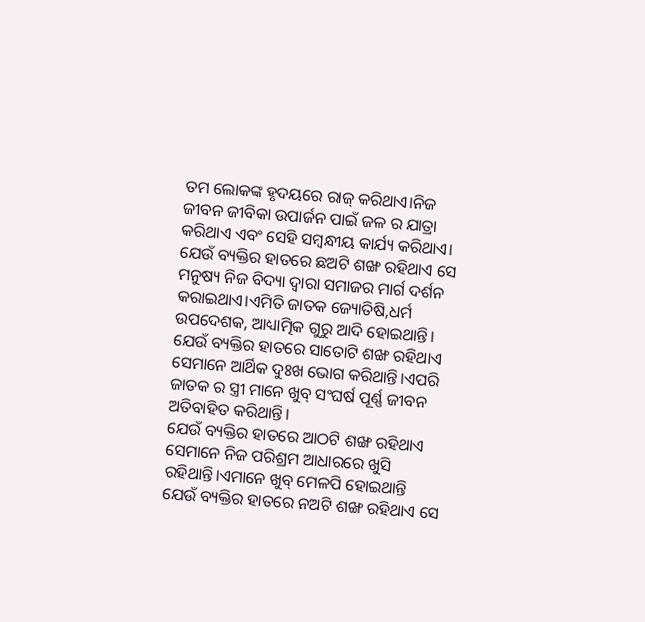ତମ ଲୋକଙ୍କ ହୃଦୟରେ ରାଜ୍ କରିଥାଏ।ନିଜ ଜୀବନ ଜୀବିକା ଉପାର୍ଜନ ପାଇଁ ଜଳ ର ଯାତ୍ରା କରିଥାଏ ଏବଂ ସେହି ସମ୍ବନ୍ଧୀୟ କାର୍ଯ୍ୟ କରିଥାଏ।
ଯେଉଁ ବ୍ୟକ୍ତିର ହାତରେ ଛଅଟି ଶଙ୍ଖ ରହିଥାଏ ସେ ମନୁଷ୍ୟ ନିଜ ବିଦ୍ୟା ଦ୍ଵାରା ସମାଜର ମାର୍ଗ ଦର୍ଶନ କରାଇଥାଏ।ଏମିତି ଜାତକ ଜ୍ୟୋତିଷି,ଧର୍ମ ଉପଦେଶକ, ଆଧ୍ୟାତ୍ମିକ ଗୁରୁ ଆଦି ହୋଇଥାନ୍ତି।
ଯେଉଁ ବ୍ୟକ୍ତିର ହାତରେ ସାତୋଟି ଶଙ୍ଖ ରହିଥାଏ ସେମାନେ ଆର୍ଥିକ ଦୁଃଖ ଭୋଗ କରିଥାନ୍ତି।ଏପରି ଜାତକ ର ସ୍ତ୍ରୀ ମାନେ ଖୁବ୍ ସଂଘର୍ଷ ପୂର୍ଣ୍ଣ ଜୀବନ ଅତିବାହିତ କରିଥାନ୍ତି।
ଯେଉଁ ବ୍ୟକ୍ତିର ହାତରେ ଆଠଟି ଶଙ୍ଖ ରହିଥାଏ ସେମାନେ ନିଜ ପରିଶ୍ରମ ଆଧାରରେ ଖୁସି ରହିଥାନ୍ତି।ଏମାନେ ଖୁବ୍ ମେଳପି ହୋଇଥାନ୍ତି
ଯେଉଁ ବ୍ୟକ୍ତିର ହାତରେ ନଅଟି ଶଙ୍ଖ ରହିଥାଏ ସେ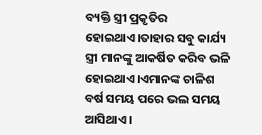ବ୍ୟକ୍ତି ସ୍ତ୍ରୀ ପ୍ରକୃତିର ହୋଇଥାଏ।ତାହାର ସବୁ କାର୍ଯ୍ୟ ସ୍ତ୍ରୀ ମାନଙ୍କୁ ଆକର୍ଷିତ କରିବ ଭଳି ହୋଇଥାଏ।ଏମାନଙ୍କ ଚାଳିଶ ବର୍ଷ ସମୟ ପରେ ଭଲ ସମୟ ଆସିଥାଏ।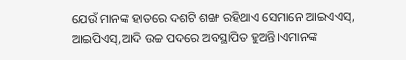ଯେଉଁ ମାନଙ୍କ ହାତରେ ଦଶଟି ଶଙ୍ଖ ରହିଥାଏ ସେମାନେ ଆଇଏଏସ୍, ଆଇପିଏସ୍,ଆଦି ଉଚ୍ଚ ପଦରେ ଅବସ୍ଥାପିତ ହୁଅନ୍ତି।ଏମାନଙ୍କ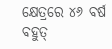କ୍ଷେତ୍ରରେ ୪୬ ବର୍ଷ ବହୁତ୍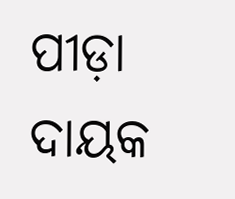ପୀଡ଼ା ଦାୟକ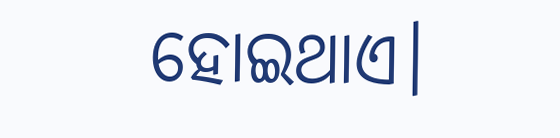ହୋଇଥାଏ।